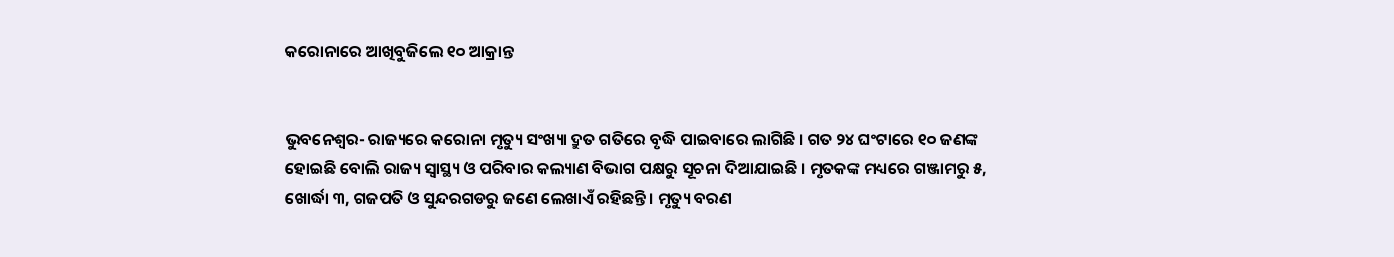କରୋନାରେ ଆଖିବୁଜିଲେ ୧୦ ଆକ୍ରାନ୍ତ


ଭୁବନେଶ୍ୱର- ରାଜ୍ୟରେ କରୋନା ମୃତ୍ୟୁ ସଂଖ୍ୟା ଦ୍ରୁତ ଗତିରେ ବୃଦ୍ଧି ପାଇବାରେ ଲାଗିଛି । ଗତ ୨୪ ଘଂଟାରେ ୧୦ ଜଣଙ୍କ ହୋଇଛି ବୋଲି ରାଜ୍ୟ ସ୍ୱାସ୍ଥ୍ୟ ଓ ପରିବାର କଲ୍ୟାଣ ବିଭାଗ ପକ୍ଷରୁ ସୂଚନା ଦିଆଯାଇଛି । ମୃତକଙ୍କ ମଧ୍ୟରେ ଗଞ୍ଜାମରୁ ୫, ଖୋର୍ଦ୍ଧା ୩, ଗଜପତି ଓ ସୁନ୍ଦରଗଡରୁ ଜଣେ ଲେଖାଏଁ ରହିଛନ୍ତି । ମୃତ୍ୟୁ ବରଣ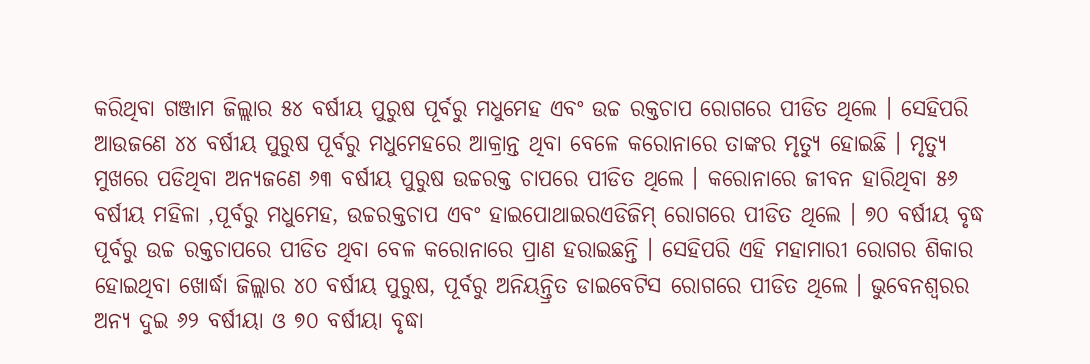କରିଥିବା ଗଞ୍ଜାମ ଜିଲ୍ଲାର ୫୪ ବର୍ଷୀୟ ପୁରୁଷ ପୂର୍ବରୁ ମଧୁମେହ ଏବଂ ଉଚ୍ଚ ରକ୍ତଚାପ ରୋଗରେ ପୀଡିତ ଥିଲେ । ସେହିପରି ଆଉଜଣେ ୪୪ ବର୍ଷୀୟ ପୁରୁଷ ପୂର୍ବରୁ ମଧୁମେହରେ ଆକ୍ରାନ୍ତ ଥିବା ବେଳେ କରୋନାରେ ତାଙ୍କର ମୃତ୍ୟୁ ହୋଇଛି । ମୃତ୍ୟୁ ମୁଖରେ ପଡିଥିବା ଅନ୍ୟଜଣେ ୬୩ ବର୍ଷୀୟ ପୁରୁଷ ଉଚ୍ଚରକ୍ତ ଚାପରେ ପୀଡିତ ଥିଲେ । କରୋନାରେ ଜୀବନ ହାରିଥିବା ୫୬ ବର୍ଷୀୟ ମହିଳା ,ପୂର୍ବରୁ ମଧୁମେହ, ଉଚ୍ଚରକ୍ତଚାପ ଏବଂ ହାଇପୋଥାଇରଏଡିଜିମ୍ ରୋଗରେ ପୀଡିତ ଥିଲେ । ୭୦ ବର୍ଷୀୟ ବୃଦ୍ଧ ପୂର୍ବରୁ ଉଚ୍ଚ ରକ୍ତଚାପରେ ପୀଡିତ ଥିବା ବେଳ କରୋନାରେ ପ୍ରାଣ ହରାଇଛନ୍ତି । ସେହିପରି ଏହି ମହାମାରୀ ରୋଗର ଶିକାର ହୋଇଥିବା ଖୋର୍ଦ୍ଧା ଜିଲ୍ଲାର ୪୦ ବର୍ଷୀୟ ପୁରୁଷ, ପୂର୍ବରୁ ଅନିୟନ୍ତ୍ରିତ ଡାଇବେଟିସ ରୋଗରେ ପୀଡିତ ଥିଲେ । ଭୁବେନଶ୍ୱରର ଅନ୍ୟ ଦୁଇ ୬୨ ବର୍ଷୀୟା ଓ ୭୦ ବର୍ଷୀୟା ବୃଦ୍ଧା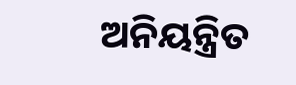ଅନିୟନ୍ତ୍ରିତ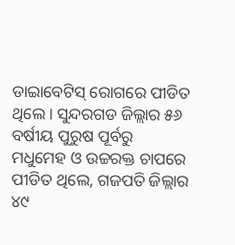ଡାଇାବେଟିସ୍ ରୋଗରେ ପୀଡିତ ଥିଲେ । ସୁନ୍ଦରଗଡ ଜିଲ୍ଲାର ୫୬ ବର୍ଷୀୟ ପୁରୁଷ ପୂର୍ବରୁ ମଧୁମେହ ଓ ଉଚ୍ଚରକ୍ତ ଚାପରେ ପୀଡିତ ଥିଲେ, ଗଜପତି ଜିଲ୍ଲାର ୪୯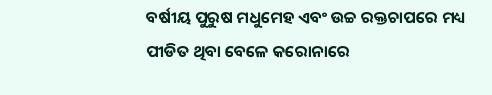ବର୍ଷୀୟ ପୁରୁଷ ମଧୁମେହ ଏବଂ ଉଚ୍ଚ ରକ୍ତଚାପରେ ମଧ୍ୟ ପୀଡିତ ଥିବା ବେଳେ କରୋନାରେ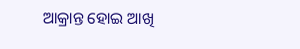ଆକ୍ରାନ୍ତ ହୋଇ ଆଖି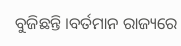ବୁଜିଛନ୍ତି ।ବର୍ତମାନ ରାଜ୍ୟରେ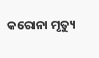କରୋନା ମୃତ୍ୟୁ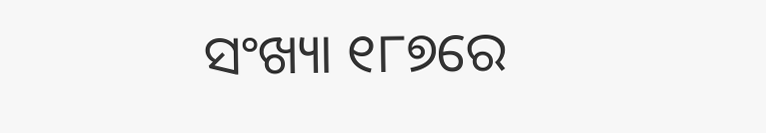ସଂଖ୍ୟା ୧୮୭ରେ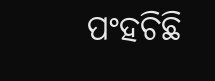ପଂହଚିଛି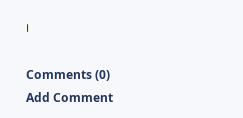।

Comments (0)
Add Comment